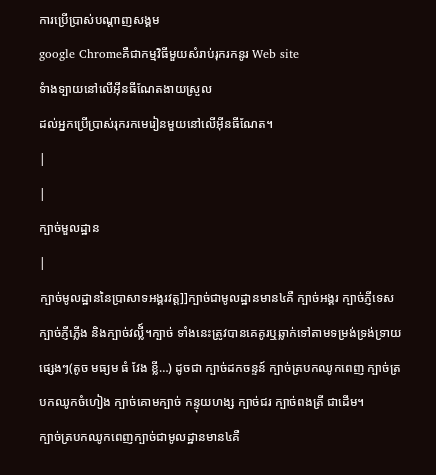ការប្រើប្រាស់បណ្តាញសង្គម
google Chromeគឺជាកម្មវិធីមួយសំរាប់រុករកនូរ Web site
ទំាងទ្បាយនៅលើអ៊ីនធីណែតងាយស្រួល
ដល់អ្នកប្រើប្រាស់រុករកមេរៀនមួយនៅលើអ៊ីនធីណែត។
|
|
ក្បាច់មួលដ្ឋាន
|
ក្បាច់មូលដ្ឋាននៃប្រាសាទអង្គរវត្ត]]ក្បាច់ជាមូលដ្ឋានមាន៤គឺ ក្បាច់អង្គរ ក្បាច់ភ្ញីទេស ក្បាច់ភ្ញីភ្លើង និងក្បាច់វល្លី៍។ក្បាច់ ទាំងនេះត្រូវបានគេគូរឬឆ្លាក់ទៅតាមទម្រង់ទ្រង់ទ្រាយផ្សេងៗ(តូច មធ្យម ធំ វែង ខ្លី…) ដូចជា ក្បាច់ដកចន្ទន៍ ក្បាច់ត្របកឈូកពេញ ក្បាច់ត្របកឈូកចំហៀង ក្បាច់គោមក្បាច់ កន្ទុយហង្ស ក្បាច់ជរ ក្បាច់ពងត្រី ជាដើម។
ក្បាច់ត្របកឈូកពេញក្បាច់ជាមូលដ្ឋានមាន៤គឺ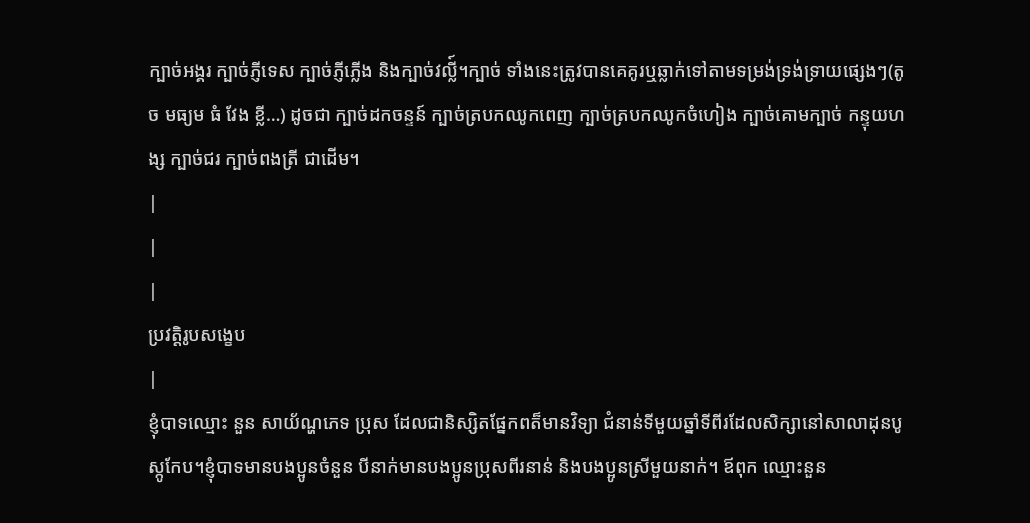ក្បាច់អង្គរ ក្បាច់ភ្ញីទេស ក្បាច់ភ្ញីភ្លើង និងក្បាច់វល្លី៍។ក្បាច់ ទាំងនេះត្រូវបានគេគូរឬឆ្លាក់ទៅតាមទម្រង់ទ្រង់ទ្រាយផ្សេងៗ(តូច មធ្យម ធំ វែង ខ្លី…) ដូចជា ក្បាច់ដកចន្ទន៍ ក្បាច់ត្របកឈូកពេញ ក្បាច់ត្របកឈូកចំហៀង ក្បាច់គោមក្បាច់ កន្ទុយហង្ស ក្បាច់ជរ ក្បាច់ពងត្រី ជាដើម។
|
|
|
ប្រវត្តិរូបសង្ខេប
|
ខ្ញុំបាទឈ្មោះ នួន សាយ័ណ្ហភេទ ប្រុស ដែលជានិស្សិតផ្នែកពត៏មានវិទ្យា ជំនាន់ទីមួយឆ្នាំទីពីរដែលសិក្សានៅសាលាដុនបូស្កូកែប។ខ្ញុំបាទមានបងប្អូនចំនួន បីនាក់មានបងប្អូនប្រុសពីរនាន់ និងបងប្អូនស្រីមួយនាក់។ ឪពុក ឈ្មោះនួន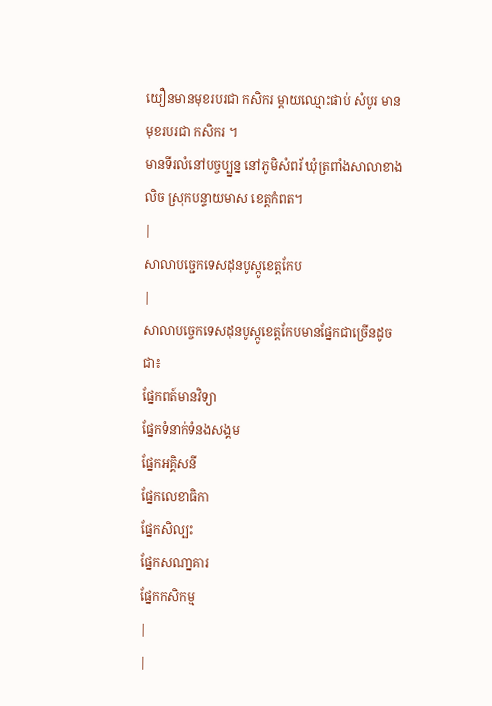យឿនមានមុខរបរជា កសិករ ម្តាយឈ្មោះផាប់ សំបូរ មានមុខរបរជា កសិករ ។
មានទីរលំនៅបច្ចប្ប្នន្ន នៅភូមិសំពរ័ ឃុំត្រពាំងសាលាខាងលិច ស្រុកបន្ទាយមាស ខេត្តកំពត។
|
សាលាបចេ្ជកទេសដុនបូស្កូខេត្តកែប
|
សាលាបចេ្ចកទេសដុនបូស្កូខេត្តកែបមានផែ្នកជាច្រើនដូចជា៖
ផែ្នកពត៍មានវិទ្យា
ផែ្នកទំនាក់ទំនងសង្គម
ផែ្នកអគ្គិសនី
ផែ្នកលេខាធិកា
ផែ្នកសិល្បះ
ផែ្នកសណា្នគារ
ផែ្នកកសិកម្ម
|
|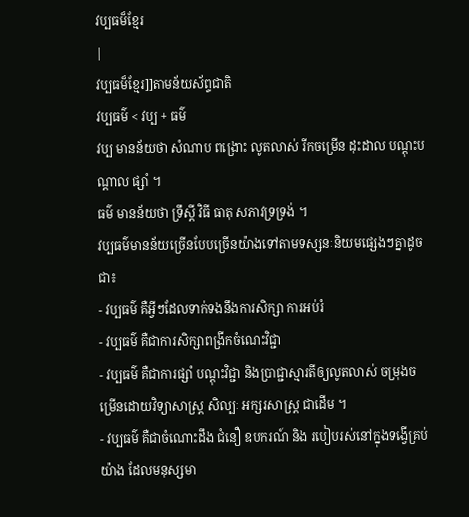វប្បធម៏ខ្មែរ
|
វប្បធម៏ខ្មែរ]]តាមន័យស័ព្ទជាតិ
វប្បធម៌ < វប្ប + ធម៌
វប្ប មានន័យថា សំណាប ពង្រោះ លូតលាស់ រីកចម្រើន ដុះដាល បណ្តុះបណ្តាល ផ្សាំ ។
ធម៌ មានន័យថា ទ្រឹស្តី វិធី ធាតុ សភាវទ្រទ្រង់ ។
វប្បធម៌មានន័យច្រើនបែបច្រើនយ៉ាងទៅតាមទស្សនៈនិយមផ្សេងៗគ្នាដូចជា៖
- វប្បធម៌ គឺអ្វីៗដែលទាក់ទងនឹងការសិក្សា ការអប់រំ
- វប្បធម៌ គឺជាការសិក្សាពង្រីកចំណេះវិជ្ជា
- វប្បធម៌ គឺជាការផ្សាំ បណ្ដុះវិជ្ជា និងប្រាជ្ជាស្មារតីឲ្យលូតលាស់ ចម្រុងចម្រើនដោយវិទ្យាសាស្ត្រ សិល្បៈ អក្សរសាស្ត្រ ជាដើម ។
- វប្បធម៌ គឺជាចំណោះដឹង ជំនឿ ឧបករណ៍ និង របៀបរស់នៅក្នុងទង្វើគ្រប់យ៉ាង ដែលមនុស្សមា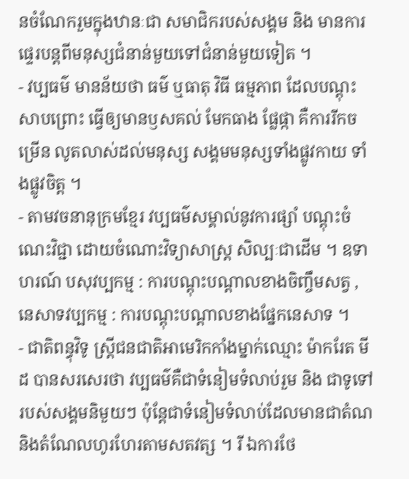នចំណែករួមក្នុងឋានៈជា សមាជិករបស់សង្គម និង មានការផ្ទេរបន្តពីមនុស្សជំនាន់មួយទៅជំនាន់មួយទៀត ។
- វប្បធម៌ មានន័យថា ធម៌ ឬធាតុ វិធី ធម្មភាព ដែលបណ្តុះ សាបព្រោះ ធ្វើឲ្យមានឫសគល់ មែកធាង ផ្លែផ្កា គឺការរីកចម្រើន លូតលាស់ដល់មនុស្ស សង្គមមនុស្សទាំងផ្លូវកាយ ទាំងផ្លូវចិត្ត ។
- តាមវចនានុក្រមខ្មែរ វប្បធម៌សម្គាល់នូវការផ្សាំ បណ្តុះចំណេះវិជ្ជា ដោយចំណោះវិទ្យាសាស្រ្ត សិល្បៈជាដើម ។ ឧទាហរណ៍ បសុវប្បកម្ម : ការបណ្តុះបណ្តាលខាងចិញ្ចឹមសត្វ , នេសាទវប្បកម្ម : ការបណ្តុះបណ្តាលខាងផ្នែកនេសាទ ។
- ជាតិពន្ធុវិទូ ស្រ្តីជនជាតិអាមេរិកកាំងម្នាក់ឈ្មោះ ម៉ាករែត មីដ បានសរសេរថា វប្បធម៌គឺជាទំនៀមទំលាប់រួម និង ជាទូទៅ របស់សង្គមនិមួយៗ ប៉ុន្តែជាទំនៀមទំលាប់ដែលមានជាតំណនិងតំណែលហូរហែរតាមសតវត្ស ។ រី ឯការថែ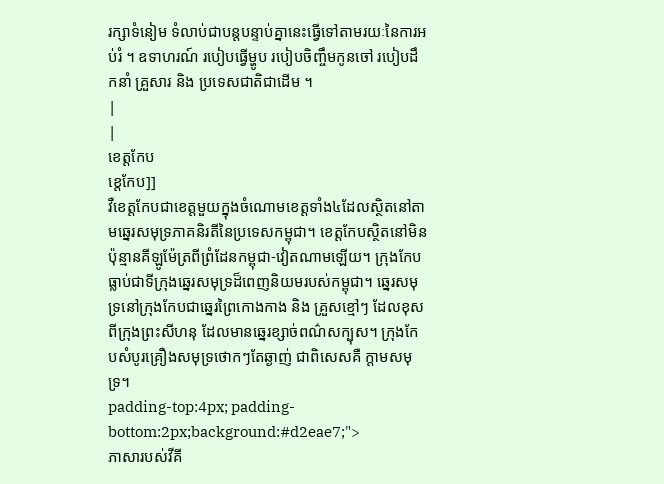រក្សាទំនៀម ទំលាប់ជាបន្តបន្ទាប់គ្នានេះធ្វើទៅតាមរយៈនៃការអប់រំ ។ ឧទាហរណ៍ របៀបធ្វើម្ហូប របៀបចិញ្ចឹមកូនចៅ របៀបដឹកនាំ គ្រួសារ និង ប្រទេសជាតិជាដើម ។
|
|
ខេត្តកែប
ខេ្តកែប]]
វឺខេត្តកែបជាខេត្តមួយក្នុងចំណោមខេត្តទាំង៤ដែលស្ថិតនៅតាមឆ្នេរសមុទ្រភាគនិរតីនៃប្រទេសកម្ពុជា។ ខេត្តកែបស្ថិតនៅមិនប៉ុន្មានគីឡូម៉ែត្រពីព្រំដែនកម្ពុជា-វៀតណាមឡើយ។ ក្រុងកែបធ្លាប់ជាទីក្រុងឆ្នេរសមុទ្រដ៏ពេញនិយមរបស់កម្ពុជា។ ឆ្នេរសមុទ្រនៅក្រុងកែបជាឆ្នេរព្រៃកោងកាង និង គ្រួសខ្មៅៗ ដែលខុសពីក្រុងព្រះសីហនុ ដែលមានឆ្នេរខ្សាច់ពណ៌សក្បុស។ ក្រុងកែបសំបូរគ្រឿងសមុទ្រថោកៗតែឆ្ងាញ់ ជាពិសេសគឺ ក្ដាមសមុទ្រ។
padding-top:4px; padding-bottom:2px;background:#d2eae7;">
ភាសារបស់វីគី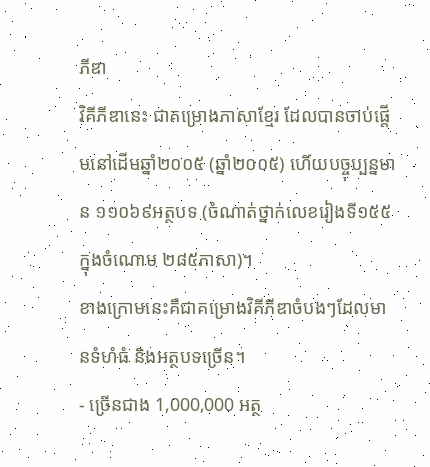ភីឌា
វិគីភីឌានេះ ជាគម្រោងភាសាខ្មែរ ដែលបានចាប់ផ្តើមនៅដើមឆ្នាំ២០០៥ (ឆ្នាំ២០០៥) ហើយបច្ចុប្បន្នមាន ១១០៦៩អត្ថបទ (ចំណាត់ថ្នាក់លេខរៀងទី១៥៥ ក្នុងចំណោម ២៨៥ភាសា)។
ខាងក្រោមនេះគឺជាគម្រោងវិគីភីឌាចំបងៗដែលមានទំហំធំ និងអត្ថបទច្រើន។
- ច្រើនជាង 1,000,000 អត្ថ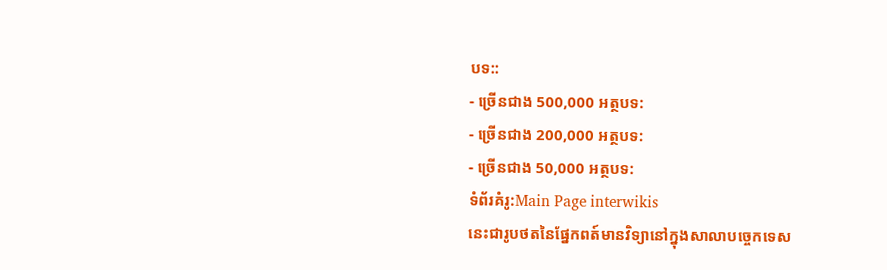បទ::
- ច្រើនជាង 500,000 អត្ថបទ:
- ច្រើនជាង 200,000 អត្ថបទ:
- ច្រើនជាង 50,000 អត្ថបទ:
ទំព័រគំរូ:Main Page interwikis
នេះជារូបថតនៃផែ្នកពត៍មានវិទ្យានៅក្នុងសាលាបចេ្ចកទេស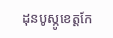ដុនបូស្កូខេត្តកែ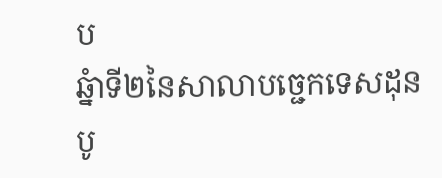ប
ឆ្នំាទី២នៃសាលាបចេ្ជកទេសដុនបូ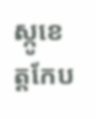ស្កូខេត្តកែប